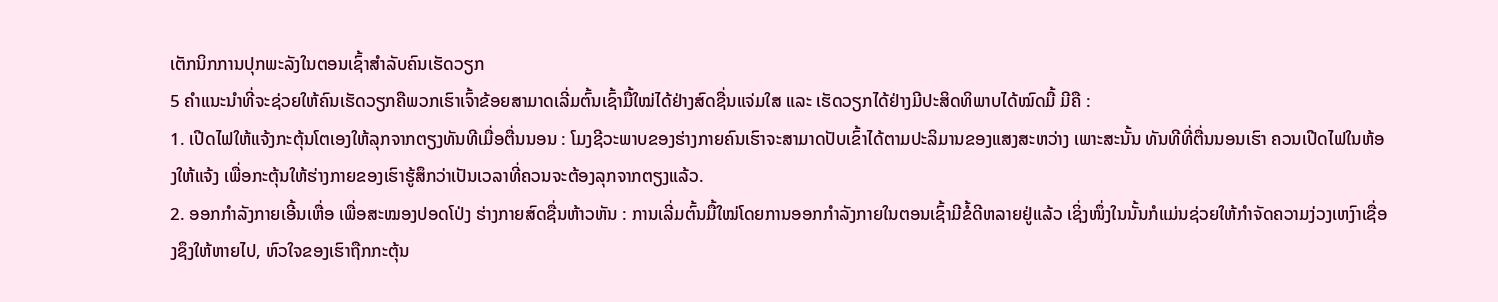ເຕັກນິກການປຸກພະລັງໃນຕອນເຊົ້າສຳລັບຄົນເຮັດວຽກ
5 ຄຳແນະນຳທີ່ຈະຊ່ວຍໃຫ້ຄົນເຮັດວຽກຄືພວກເຮົາເຈົ້າຂ້ອຍສາມາດເລີ່ມຕົ້ນເຊົ້າມື້ໃໝ່ໄດ້ຢ່າງສົດຊື່ນແຈ່ມໃສ ແລະ ເຮັດວຽກໄດ້ຢ່າງມີປະສິດທິພາບໄດ້ໝົດມື້ ມີຄື :
1. ເປີດໄຟໃຫ້ແຈ້ງກະຕຸ້ນໂຕເອງໃຫ້ລຸກຈາກຕຽງທັນທີເມື່ອຕື່ນນອນ : ໂມງຊີວະພາບຂອງຮ່າງກາຍຄົນເຮົາຈະສາມາດປັບເຂົ້າໄດ້ຕາມປະລິມານຂອງແສງສະຫວ່າງ ເພາະສະນັ້ນ ທັນທີທີ່ຕື່ນນອນເຮົາ ຄວນເປີດໄຟໃນຫ້ອງໃຫ້ແຈ້ງ ເພື່ອກະຕຸ້ນໃຫ້ຮ່າງກາຍຂອງເຮົາຮູ້ສຶກວ່າເປັນເວລາທີ່ຄວນຈະຕ້ອງລຸກຈາກຕຽງແລ້ວ.
2. ອອກກຳລັງກາຍເອີ້ນເຫື່ອ ເພື່ອສະໝອງປອດໂປ່ງ ຮ່າງກາຍສົດຊື່ນຫ້າວຫັນ : ການເລີ່ມຕົ້ນມື້ໃໝ່ໂດຍການອອກກຳລັງກາຍໃນຕອນເຊົ້າມີຂໍ້ດີຫລາຍຢູ່ແລ້ວ ເຊິ່ງໜຶ່ງໃນນັ້ນກໍແມ່ນຊ່ວຍໃຫ້ກຳຈັດຄວາມງ່ວງເຫງົາເຊື່ອງຊຶງໃຫ້ຫາຍໄປ, ຫົວໃຈຂອງເຮົາຖືກກະຕຸ້ນ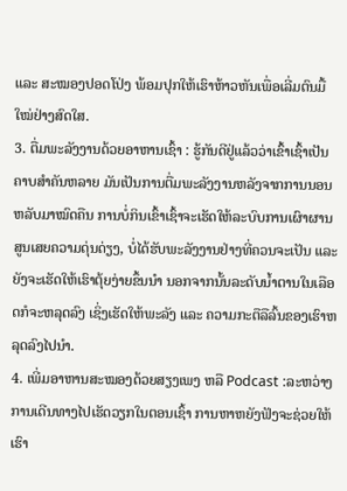ແລະ ສະໝອງປອດໂປ່ງ ພ້ອມປຸກໃຫ້ເຮົາຫ້າວຫັນເພື່ອເລີ່ມຕົນມື້ໃໝ່ຢ່າງສົດໃສ.
3. ຕື່ມພະລັງງານດ້ວຍອາຫານເຊົ້າ : ຮູ້ກັນດີຢູ່ແລ້ວວ່າເຂົ້າເຊົ້າເປັນຄາບສຳຄັນຫລາຍ ມັນເປັນການຕື່ມພະລັງງານຫລັງຈາກການນອນຫລັບມາໝົດຄືນ ການບໍ່ກິນເຂົ້າເຊົ້າຈະເຮັດໃຫ້ລະບົບການເຜົາຜານສູນເສຍຄວາມດຸ່ນດ່ຽງ, ບໍ່ໄດ້ຮັບພະລັງງານຢ່າງທີ່ຄວນຈະເປັນ ແລະ ຍັງຈະເຮັດໃຫ້ເຮົາຕຸ້ຍງ່າຍຂຶ້ນນຳ ນອກຈາກນັ້ນລະດັບນ້ຳຕານໃນເລືອດກໍຈະຫລຸດລົງ ເຊິ່ງເຮັດໃຫ້ພະລັງ ແລະ ຄວາມກະຕືລືລົ້ນຂອງເຮົາຫລຸດລົງໄປນຳ.
4. ເພີ່ມອາຫານສະໝອງດ້ວຍສຽງເພງ ຫລື Podcast :ລະຫວ່າງການເດີນທາງໄປເຮັດວຽກໃນຕອນເຊົ້າ ການຫາຫຍັງຟັງຈະຊ່ວຍໃຫ້ເຮົາ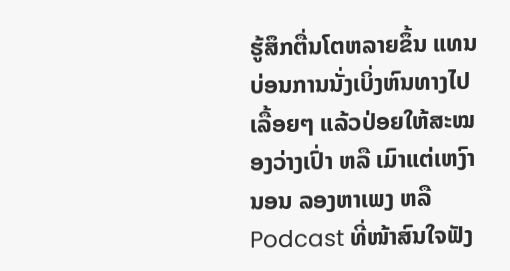ຮູ້ສຶກຕື່ນໂຕຫລາຍຂຶ້ນ ແທນບ່ອນການນັ່ງເບິ່ງຫົນທາງໄປເລື້ອຍໆ ແລ້ວປ່ອຍໃຫ້ສະໝອງວ່າງເປົ່າ ຫລື ເມົາແຕ່ເຫງົານອນ ລອງຫາເພງ ຫລື Podcast ທີ່ໜ້າສົນໃຈຟັງ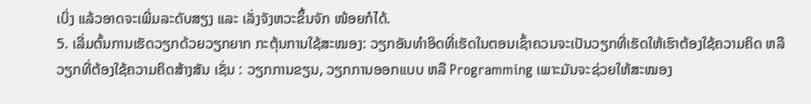ເບິ່ງ ແລ້ວອາດຈະເພີ່ມລະດັບສຽງ ແລະ ເລັ່ງຈັງຫວະຂຶ້ນຈັກ ໜ້ອຍກໍໄດ້.
5. ເລີ່ມຕົ້ນການເຮັດວຽກດ້ວຍວຽກຍາກ ກະຕຸ້ນການໃຊ້ສະໝອງ: ວຽກອັນທຳອິດທີ່ເຮັດໃນຕອນເຊົ້າຄວນຈະເປັນວຽກທີ່ເຮັດໃຫ້ເຮົາຕ້ອງໃຊ້ຄວາມຄິດ ຫລື ວຽກທີ່ຕ້ອງໃຊ້ຄວາມຄິດສ້າງສັນ ເຊັ່ນ : ວຽກການຂຽນ, ວຽກການອອກແບບ ຫລື Programming ເພາະມັນຈະຊ່ວຍໃຫ້ສະໝອງ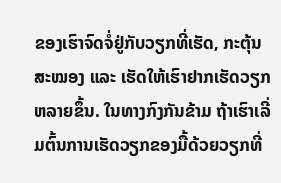ຂອງເຮົາຈົດຈໍ່ຢູ່ກັບວຽກທີ່ເຮັດ, ກະຕຸ້ນສະໝອງ ແລະ ເຮັດໃຫ້ເຮົາຢາກເຮັດວຽກຫລາຍຂຶ້ນ. ໃນທາງກົງກັນຂ້າມ ຖ້າເຮົາເລີ່ມຕົ້ນການເຮັດວຽກຂອງມື້ດ້ວຍວຽກທີ່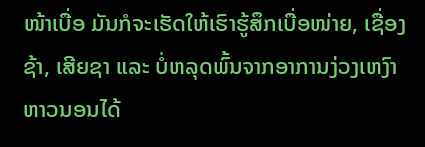ໜ້າເບື່ອ ມັນກໍຈະເຮັດໃຫ້ເຮົາຮູ້ສຶກເບື່ອໜ່າຍ, ເຊື່ອງຊ້າ, ເສີຍຊາ ແລະ ບໍ່ຫລຸດພົ້ນຈາກອາການງ່ວງເຫງົາຫາວນອນໄດ້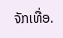ຈັກເທື່ອ.